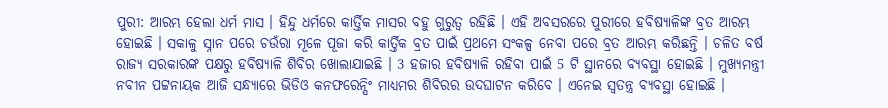ପୁରୀ: ଆରମ୍ଭ ହେଲା ଧର୍ମ ମାସ । ହିନ୍ଦୁ ଧର୍ମରେ କାର୍ତ୍ତିକ ମାସର ବହୁ ଗୁରୁତ୍ବ ରହିଛି । ଏହି ଅବସରରେ ପୁରୀରେ ହବିଷ୍ୟାଳିଙ୍କ ବ୍ରତ ଆରମ୍ଭ ହୋଇଛି । ସକାଳୁ ସ୍ନାନ ପରେ ଚଉଁରା ମୂଳେ ପୂଜା କରି କାର୍ତ୍ତିକ ବ୍ରତ ପାଇଁ ପ୍ରଥମେ ସଂକଳ୍ପ ନେବା ପରେ ବ୍ରତ ଆରମ୍ଭ କରିଛନ୍ତି । ଚଳିତ ବର୍ଷ ରାଜ୍ୟ ସରକାରଙ୍କ ପକ୍ଷରୁ ହବିଷ୍ୟାଳି ଶିବିର ଖୋଲାଯାଇଛି । 3 ହଜାର ହବିଷ୍ୟାଳି ରହିବା ପାଇଁ 5 ଟି ସ୍ଥାନରେ ବ୍ୟବସ୍ଥା ହୋଇଛି । ମୁଖ୍ୟମନ୍ତ୍ରୀ ନବୀନ ପଟ୍ଟନାୟକ ଆଜି ସନ୍ଧ୍ୟାରେ ଭିଡିଓ କନଫରେନ୍ସିଂ ମାଧ୍ୟମର ଶିବିରର ଉଦଘାଟନ କରିବେ । ଏନେଇ ସ୍ବତନ୍ତ୍ର ବ୍ୟବସ୍ଥା ହୋଇଛି ।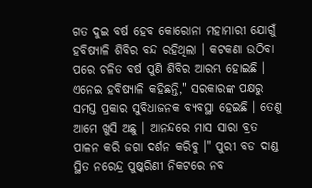ଗତ ଦୁଇ ବର୍ଷ ହେବ କୋରୋନା ମହାମାରୀ ଯୋଗୁଁ ହବିଷ୍ୟାଳି ଶିବିର ବନ୍ଦ ରହିଥିଲା । କଟକଣା ଉଠିବା ପରେ ଚଳିତ ବର୍ଷ ପୁଣି ଶିବିର ଆରମ୍ଭ ହୋଇଛି । ଏନେଇ ହବିଷ୍ୟାଳି କହିଛନ୍ତି," ସରକାରଙ୍କ ପକ୍ଷରୁ ସମସ୍ତ ପ୍ରକାର ସୁବିଧାଜନକ ବ୍ୟବସ୍ଥା ହେଇଛି । ତେଣୁ ଆମେ ଖୁସି ଅଛୁ । ଆନନ୍ଦରେ ମାସ ସାରା ବ୍ରତ ପାଳନ କରି ଜଗା ଦର୍ଶନ କରିବୁ ।" ପୁରୀ ବଡ ଦାଣ୍ଡ ସ୍ଥିତ ନରେନ୍ଦ୍ର ପୁଷ୍କରିଣୀ ନିକଟରେ ନବ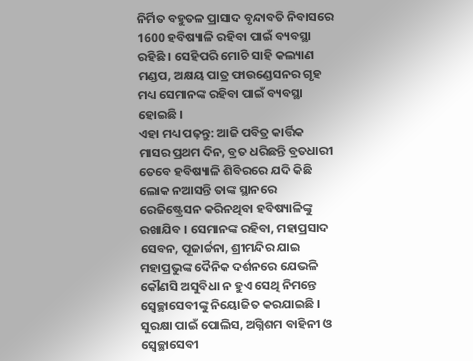ନିର୍ମିତ ବହୁତଳ ପ୍ରାସାଦ ବୃନ୍ଦାବତି ନିବାସରେ 1600 ହବିଷ୍ୟାଳି ରହିବା ପାଇଁ ବ୍ୟବସ୍ଥା ରହିଛି । ସେହିପରି ମୋଚି ସାହି କଲ୍ୟାଣ ମଣ୍ଡପ, ଅକ୍ଷୟ ପାତ୍ର ଫାଉଣ୍ଡେସନର ଗୃହ ମଧ୍ୟ ସେମାନଙ୍କ ରହିବା ପାଇଁ ବ୍ୟବସ୍ଥା ହୋଇଛି ।
ଏହା ମଧ୍ୟ ପଢ଼ନ୍ତୁ: ଆଜି ପବିତ୍ର କାର୍ତ୍ତିକ ମାସର ପ୍ରଥମ ଦିନ, ବ୍ରତ ଧରିଛନ୍ତି ବ୍ରତଧାରୀ
ତେବେ ହବିଷ୍ୟାଳି ଶିବିରରେ ଯଦି କିଛି ଲୋକ ନଆସନ୍ତି ତାଙ୍କ ସ୍ଥାନରେ ରେଜିଷ୍ଟ୍ରେସନ କରିନଥିବା ହବିଷ୍ୟାଳିଙ୍କୁ ରଖାଯିବ । ସେମାନଙ୍କ ରହିବା, ମହାପ୍ରସାଦ ସେବନ, ପୂଜାର୍ଚ୍ଚନା, ଶ୍ରୀମନ୍ଦିର ଯାଇ ମହାପ୍ରଭୁଙ୍କ ଦୈନିକ ଦର୍ଶନରେ ଯେଭଳି କୌଣସି ଅସୁବିଧା ନ ହୁଏ ସେଥି ନିମନ୍ତେ ସ୍ବେଚ୍ଛାସେବୀଙ୍କୁ ନିୟୋଜିତ କରଯାଇଛି । ସୁରକ୍ଷା ପାଇଁ ପୋଲିସ, ଅଗ୍ନିଶମ ବାହିନୀ ଓ ସ୍ୱେଚ୍ଛାସେବୀ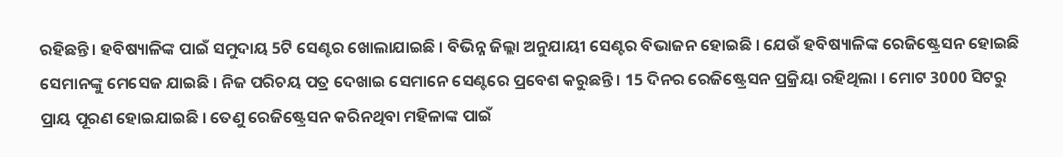ରହିଛନ୍ତି । ହବିଷ୍ୟାଳିଙ୍କ ପାଇଁ ସମୁଦାୟ 5ଟି ସେଣ୍ଟର ଖୋଲାଯାଇଛି । ବିଭିନ୍ନ ଜିଲ୍ଲା ଅନୁଯାୟୀ ସେଣ୍ଟର ବିଭାଜନ ହୋଇଛି । ଯେଉଁ ହବିଷ୍ୟାଳିଙ୍କ ରେଜିଷ୍ଟ୍ରେସନ ହୋଇଛି ସେମାନଙ୍କୁ ମେସେଜ ଯାଇଛି । ନିଜ ପରିଚୟ ପତ୍ର ଦେଖାଇ ସେମାନେ ସେଣ୍ଟରେ ପ୍ରବେଶ କରୁଛନ୍ତି । 15 ଦିନର ରେଜିଷ୍ଟ୍ରେସନ ପ୍ରକ୍ରିୟା ରହିଥିଲା । ମୋଟ 3000 ସିଟରୁ ପ୍ରାୟ ପୂରଣ ହୋଇଯାଇଛି । ତେଣୁ ରେଜିଷ୍ଟ୍ରେସନ କରିନଥିବା ମହିଳାଙ୍କ ପାଇଁ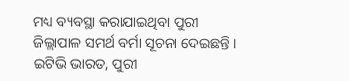ମଧ୍ୟ ବ୍ୟବସ୍ଥା କରାଯାଇଥିବା ପୁରୀ ଜିଲ୍ଲାପାଳ ସମର୍ଥ ବର୍ମା ସୂଚନା ଦେଇଛନ୍ତି ।
ଇଟିଭି ଭାରତ, ପୁରୀ